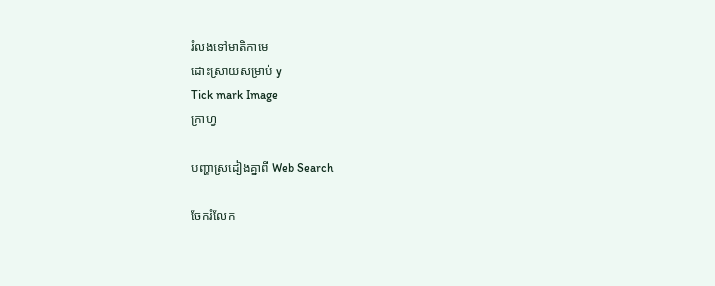រំលងទៅមាតិកាមេ
ដោះស្រាយសម្រាប់ y
Tick mark Image
ក្រាហ្វ

បញ្ហាស្រដៀងគ្នាពី Web Search

ចែករំលែក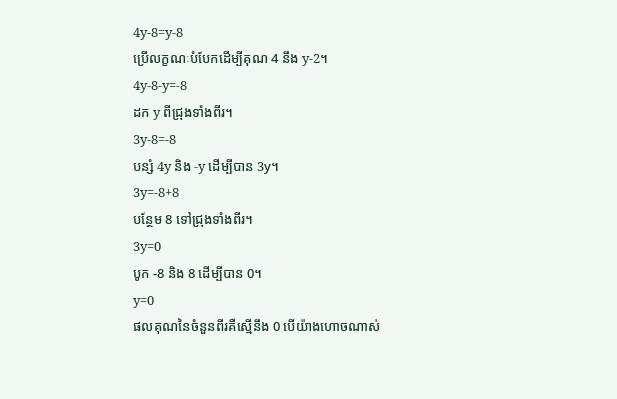4y-8=y-8
ប្រើលក្ខណៈបំបែកដើម្បីគុណ 4 នឹង y-2។
4y-8-y=-8
ដក y ពីជ្រុងទាំងពីរ។
3y-8=-8
បន្សំ 4y និង -y ដើម្បីបាន 3y។
3y=-8+8
បន្ថែម 8 ទៅជ្រុងទាំងពីរ។
3y=0
បូក -8 និង 8 ដើម្បីបាន 0។
y=0
ផលគុណនៃចំនួនពីរគឺស្មើនឹង 0 បើយ៉ាងហោចណាស់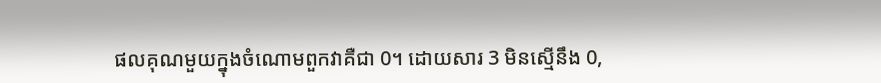ផលគុណមួយក្នុងចំណោមពួកវាគឺជា 0។ ដោយសារ 3 មិនស្មើនឹង 0,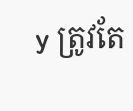y ត្រូវតែ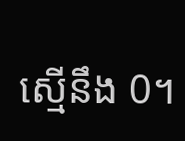ស្មើនឹង 0។